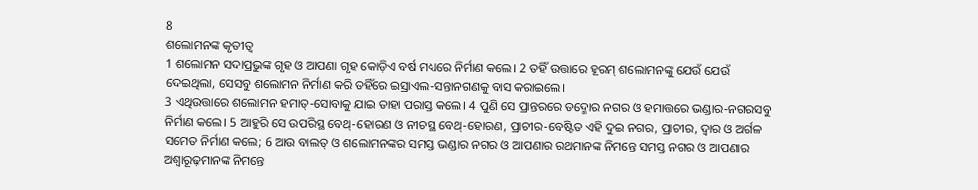8
ଶଲୋମନଙ୍କ କୃତୀତ୍ୱ
1 ଶଲୋମନ ସଦାପ୍ରଭୁଙ୍କ ଗୃହ ଓ ଆପଣା ଗୃହ କୋଡ଼ିଏ ବର୍ଷ ମଧ୍ୟରେ ନିର୍ମାଣ କଲେ। 2 ତହିଁ ଉତ୍ତାରେ ହୂରମ୍ ଶଲୋମନଙ୍କୁ ଯେଉଁ ଯେଉଁ ଦେଇଥିଲା, ସେସବୁ ଶଲୋମନ ନିର୍ମାଣ କରି ତହିଁରେ ଇସ୍ରାଏଲ-ସନ୍ତାନଗଣକୁ ବାସ କରାଇଲେ।
3 ଏଥିଉତ୍ତାରେ ଶଲୋମନ ହମାତ୍-ସୋବାକୁ ଯାଇ ତାହା ପରାସ୍ତ କଲେ। 4 ପୁଣି ସେ ପ୍ରାନ୍ତରରେ ତଦ୍ମୋର ନଗର ଓ ହମାତ୍ତରେ ଭଣ୍ଡାର-ନଗରସବୁ ନିର୍ମାଣ କଲେ। 5 ଆହୁରି ସେ ଉପରିସ୍ଥ ବେଥ୍-ହୋରଣ ଓ ନୀଚସ୍ଥ ବେଥ୍-ହୋରଣ, ପ୍ରାଚୀର-ବେଷ୍ଟିତ ଏହି ଦୁଇ ନଗର, ପ୍ରାଚୀର, ଦ୍ୱାର ଓ ଅର୍ଗଳ ସମେତ ନିର୍ମାଣ କଲେ; 6 ଆଉ ବାଲତ୍ ଓ ଶଲୋମନଙ୍କର ସମସ୍ତ ଭଣ୍ଡାର ନଗର ଓ ଆପଣାର ରଥମାନଙ୍କ ନିମନ୍ତେ ସମସ୍ତ ନଗର ଓ ଆପଣାର ଅଶ୍ୱାରୂଢ଼ମାନଙ୍କ ନିମନ୍ତେ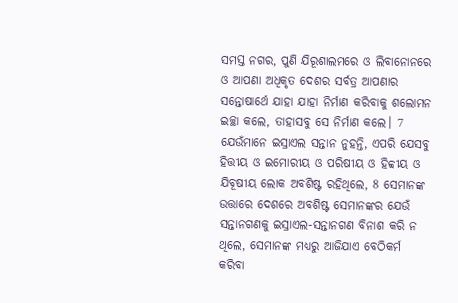ସମସ୍ତ ନଗର, ପୁଣି ଯିରୂଶାଲମରେ ଓ ଲିବାନୋନରେ ଓ ଆପଣା ଅଧିକୃତ ଦେଶର ସର୍ବତ୍ର ଆପଣାର ସନ୍ତୋଷାର୍ଥେ ଯାହା ଯାହା ନିର୍ମାଣ କରିବାକୁ ଶଲୋମନ ଇଚ୍ଛା କଲେ, ତାହାସବୁ ସେ ନିର୍ମାଣ କଲେ। 7 ଯେଉଁମାନେ ଇସ୍ରାଏଲ ସନ୍ତାନ ନୁହନ୍ତି, ଏପରି ଯେସବୁ ହିତ୍ତୀୟ ଓ ଇମୋରୀୟ ଓ ପରିଷୀୟ ଓ ହିବ୍ବୀୟ ଓ ଯିବୂଷୀୟ ଲୋକ ଅବଶିଷ୍ଟ ରହିଥିଲେ, 8 ସେମାନଙ୍କ ଉତ୍ତାରେ ଦେଶରେ ଅବଶିଷ୍ଟ ସେମାନଙ୍କର ଯେଉଁ ସନ୍ତାନଗଣକୁ ଇସ୍ରାଏଲ-ସନ୍ତାନଗଣ ବିନାଶ କରି ନ ଥିଲେ, ସେମାନଙ୍କ ମଧ୍ୟରୁ ଆଜିଯାଏ ବେଠିକର୍ମ କରିବା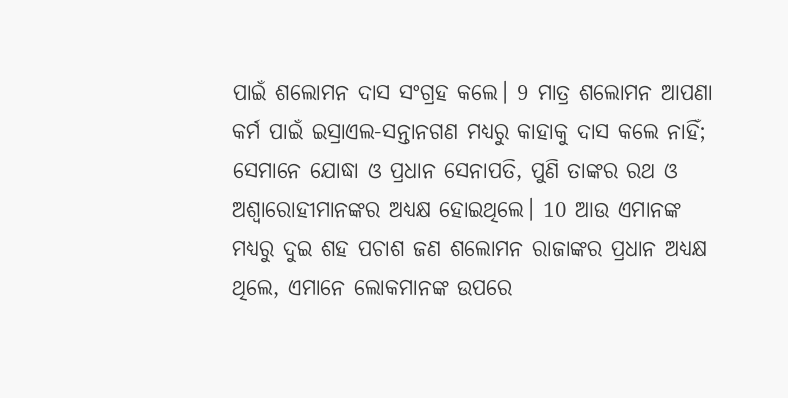ପାଇଁ ଶଲୋମନ ଦାସ ସଂଗ୍ରହ କଲେ। 9 ମାତ୍ର ଶଲୋମନ ଆପଣା କର୍ମ ପାଇଁ ଇସ୍ରାଏଲ-ସନ୍ତାନଗଣ ମଧ୍ୟରୁ କାହାକୁ ଦାସ କଲେ ନାହିଁ; ସେମାନେ ଯୋଦ୍ଧା ଓ ପ୍ରଧାନ ସେନାପତି, ପୁଣି ତାଙ୍କର ରଥ ଓ ଅଶ୍ୱାରୋହୀମାନଙ୍କର ଅଧ୍ୟକ୍ଷ ହୋଇଥିଲେ। 10 ଆଉ ଏମାନଙ୍କ ମଧ୍ୟରୁ ଦୁଇ ଶହ ପଚାଶ ଜଣ ଶଲୋମନ ରାଜାଙ୍କର ପ୍ରଧାନ ଅଧ୍ୟକ୍ଷ ଥିଲେ, ଏମାନେ ଲୋକମାନଙ୍କ ଉପରେ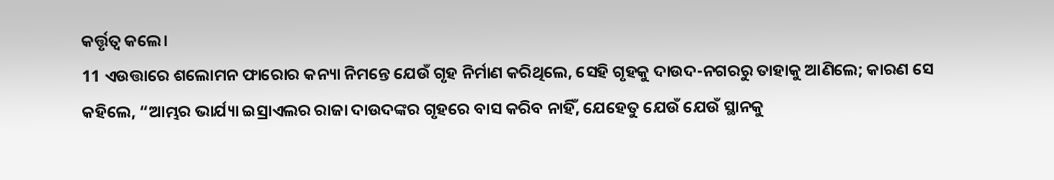କର୍ତ୍ତୃତ୍ୱ କଲେ।
11 ଏଉତ୍ତାରେ ଶଲୋମନ ଫାରୋର କନ୍ୟା ନିମନ୍ତେ ଯେଉଁ ଗୃହ ନିର୍ମାଣ କରିଥିଲେ, ସେହି ଗୃହକୁ ଦାଉଦ-ନଗରରୁ ତାହାକୁ ଆଣିଲେ; କାରଣ ସେ କହିଲେ, “ଆମ୍ଭର ଭାର୍ଯ୍ୟା ଇସ୍ରାଏଲର ରାଜା ଦାଉଦଙ୍କର ଗୃହରେ ବାସ କରିବ ନାହିଁ, ଯେହେତୁ ଯେଉଁ ଯେଉଁ ସ୍ଥାନକୁ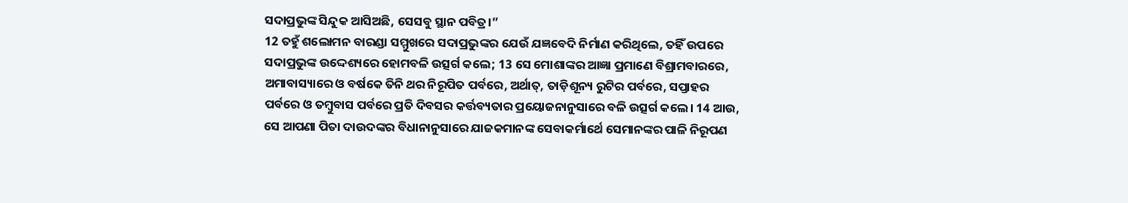ସଦାପ୍ରଭୁଙ୍କ ସିନ୍ଦୁକ ଆସିଅଛି, ସେସବୁ ସ୍ଥାନ ପବିତ୍ର।”
12 ତହୁଁ ଶଲୋମନ ବାରଣ୍ଡା ସମ୍ମୁଖରେ ସଦାପ୍ରଭୁଙ୍କର ଯେଉଁ ଯଜ୍ଞବେଦି ନିର୍ମାଣ କରିଥିଲେ, ତହିଁ ଉପରେ ସଦାପ୍ରଭୁଙ୍କ ଉଦ୍ଦେଶ୍ୟରେ ହୋମବଳି ଉତ୍ସର୍ଗ କଲେ; 13 ସେ ମୋଶାଙ୍କର ଆଜ୍ଞା ପ୍ରମାଣେ ବିଶ୍ରାମବାରରେ, ଅମାବାସ୍ୟାରେ ଓ ବର୍ଷକେ ତିନି ଥର ନିରୂପିତ ପର୍ବରେ, ଅର୍ଥାତ୍, ତାଡ଼ିଶୂନ୍ୟ ରୁଟିର ପର୍ବରେ, ସପ୍ତାହର ପର୍ବରେ ଓ ତମ୍ବୁବାସ ପର୍ବରେ ପ୍ରତି ଦିବସର କର୍ତ୍ତବ୍ୟତାର ପ୍ରୟୋଜନାନୁସାରେ ବଳି ଉତ୍ସର୍ଗ କଲେ। 14 ଆଉ, ସେ ଆପଣା ପିତା ଦାଉଦଙ୍କର ବିଧାନାନୁସାରେ ଯାଜକମାନଙ୍କ ସେବାକର୍ମାର୍ଥେ ସେମାନଙ୍କର ପାଳି ନିରୂପଣ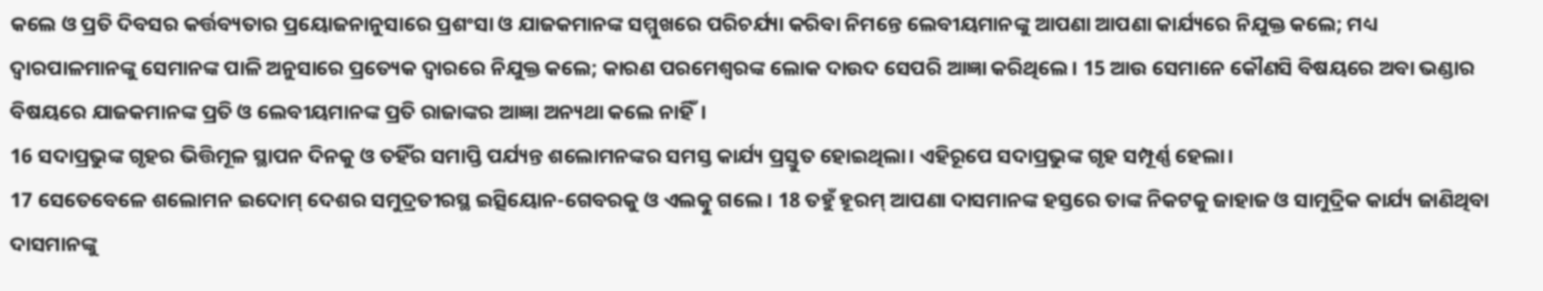କଲେ ଓ ପ୍ରତି ଦିବସର କର୍ତ୍ତବ୍ୟତାର ପ୍ରୟୋଜନାନୁସାରେ ପ୍ରଶଂସା ଓ ଯାଜକମାନଙ୍କ ସମ୍ମୁଖରେ ପରିଚର୍ଯ୍ୟା କରିବା ନିମନ୍ତେ ଲେବୀୟମାନଙ୍କୁ ଆପଣା ଆପଣା କାର୍ଯ୍ୟରେ ନିଯୁକ୍ତ କଲେ; ମଧ୍ୟ ଦ୍ୱାରପାଳମାନଙ୍କୁ ସେମାନଙ୍କ ପାଳି ଅନୁସାରେ ପ୍ରତ୍ୟେକ ଦ୍ୱାରରେ ନିଯୁକ୍ତ କଲେ; କାରଣ ପରମେଶ୍ୱରଙ୍କ ଲୋକ ଦାଉଦ ସେପରି ଆଜ୍ଞା କରିଥିଲେ। 15 ଆଉ ସେମାନେ କୌଣସି ବିଷୟରେ ଅବା ଭଣ୍ଡାର ବିଷୟରେ ଯାଜକମାନଙ୍କ ପ୍ରତି ଓ ଲେବୀୟମାନଙ୍କ ପ୍ରତି ରାଜାଙ୍କର ଆଜ୍ଞା ଅନ୍ୟଥା କଲେ ନାହିଁ।
16 ସଦାପ୍ରଭୁଙ୍କ ଗୃହର ଭିତ୍ତିମୂଳ ସ୍ଥାପନ ଦିନକୁ ଓ ତହିଁର ସମାପ୍ତି ପର୍ଯ୍ୟନ୍ତ ଶଲୋମନଙ୍କର ସମସ୍ତ କାର୍ଯ୍ୟ ପ୍ରସ୍ତୁତ ହୋଇଥିଲା। ଏହିରୂପେ ସଦାପ୍ରଭୁଙ୍କ ଗୃହ ସମ୍ପୂର୍ଣ୍ଣ ହେଲା।
17 ସେତେବେଳେ ଶଲୋମନ ଇଦୋମ୍ ଦେଶର ସମୁଦ୍ରତୀରସ୍ଥ ଇତ୍ସିୟୋନ-ଗେବରକୁ ଓ ଏଲତ୍କୁ ଗଲେ। 18 ତହୁଁ ହୂରମ୍ ଆପଣା ଦାସମାନଙ୍କ ହସ୍ତରେ ତାଙ୍କ ନିକଟକୁ ଜାହାଜ ଓ ସାମୁଦ୍ରିକ କାର୍ଯ୍ୟ ଜାଣିଥିବା ଦାସମାନଙ୍କୁ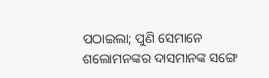ପଠାଇଲା; ପୁଣି ସେମାନେ ଶଲୋମନଙ୍କର ଦାସମାନଙ୍କ ସଙ୍ଗେ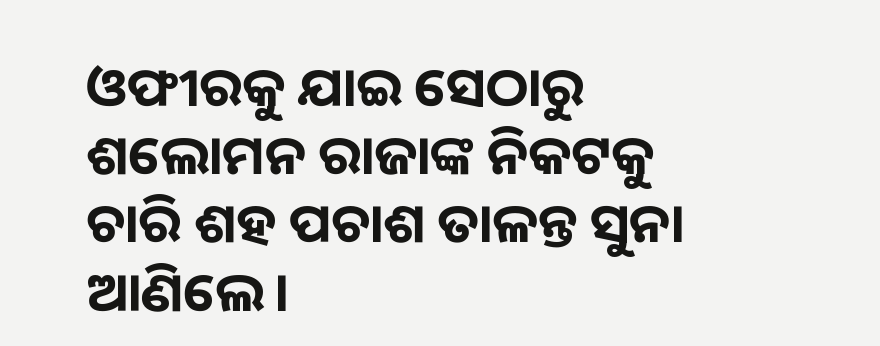ଓଫୀରକୁ ଯାଇ ସେଠାରୁ ଶଲୋମନ ରାଜାଙ୍କ ନିକଟକୁ ଚାରି ଶହ ପଚାଶ ତାଳନ୍ତ ସୁନା ଆଣିଲେ।